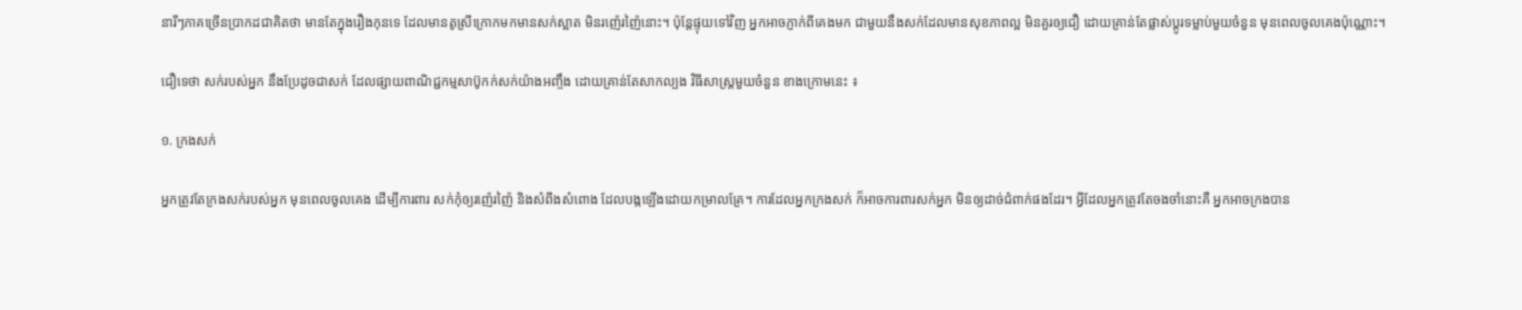នារីៗភាគច្រើនប្រាកដជាគិតថា មានតែក្នុងរឿងកុនទេ ដែលមានតូស្រីក្រោកមកមានសក់ស្អាត មិនរញ៉េរញ៉ៃនោះ។ ប៉ុន្តែផ្ទុយទៅវិញ អ្នកអាចភ្ញាក់ពីគេងមក ជាមួយនឹងសក់ដែលមានសុខភាពល្អ មិនគួរឲ្យជឿ ដោយគ្រាន់តែផ្លាស់ប្តូរទម្លាប់មួយចំនួន មុនពេលចូលគេងប៉ុណ្ណោះ។

ជឿទេថា សក់របស់អ្នក នឹងប្រែដូចជាសក់ ដែលផ្សាយពាណិជ្ជកម្មសាប៊ូកក់សក់យ៉ាងអញ្ចឹង ដោយគ្រាន់តែសាកល្បង វិធីសាស្រ្តមួយចំនួន ខាងក្រោមនេះ ៖

១. ក្រងសក់

អ្នកត្រូវតែក្រងសក់របស់អ្នក មុនពេលចូលគេង ដើម្បីការពារ សក់កុំឲ្យរញ៉េរញ៉ៃ និងសំពីងសំពោង ដែលបង្កឡើងដោយកម្រាលគ្រែ។ ការដែលអ្នកក្រងសក់ ក៏អាចការពារសក់អ្នក មិនឲ្យដាច់ជំពាក់ផងដែរ។ អ្វីដែលអ្នកត្រូវតែចងចាំនោះគឺ អ្នកអាចក្រងបាន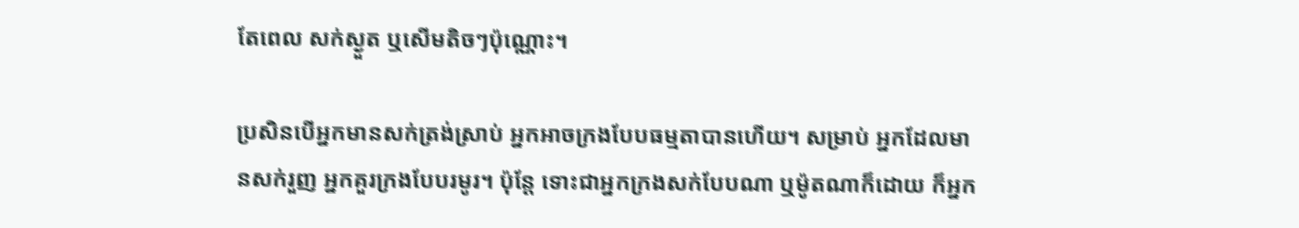តែពេល សក់ស្ងួត ឬសើមតិចៗប៉ុណ្ណោះ។

ប្រសិនបើអ្នកមានសក់ត្រង់ស្រាប់ អ្នកអាចក្រងបែបធម្មតាបានហើយ។ សម្រាប់ អ្នកដែលមានសក់រួញ អ្នកគួរក្រងបែបរមូរ។ ប៉ុន្តែ ទោះជាអ្នកក្រងសក់បែបណា ឬម៉ូតណាក៏ដោយ ក៏អ្នក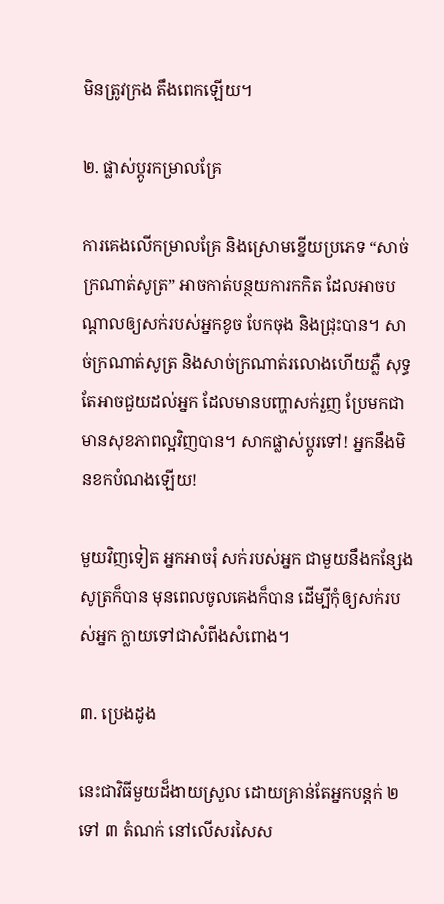មិនត្រូវក្រង តឹងពេកឡើយ។

២. ផ្លាស់ប្តូរកម្រាលគ្រែ

ការគេងលើកម្រាលគ្រែ និងស្រោមខ្នើយប្រភេទ “សាច់ក្រណាត់សូត្រ” អាចកាត់បន្ថយការកកិត ដែលអាចបណ្តាលឲ្យសក់របស់អ្នកខូច បែកចុង និងជ្រុះបាន។ សាច់ក្រណាត់សូត្រ និងសាច់ក្រណាត់រលោងហើយភ្លឺ សុទ្ធតែអាចជួយដល់អ្នក ដែលមានបញ្ហាសក់រួញ ប្រែមកជាមានសុខភាពល្អវិញបាន។ សាកផ្លាស់ប្តូរទៅ! អ្នកនឹងមិនខកបំណងឡើយ!

មួយវិញទៀត អ្នកអាចរុំ សក់របស់អ្នក ជាមួយនឹងកន្សែងសូត្រក៏បាន មុនពេលចូលគេងក៏បាន ដើម្បីកុំឲ្យសក់របស់អ្នក ក្លាយទៅជាសំពីងសំពោង។

៣. ប្រេងដូង

នេះជាវិធីមួយដ៏ងាយស្រួល ដោយគ្រាន់តែអ្នកបន្តក់ ២ ទៅ ៣ តំណក់ នៅលើសរសៃស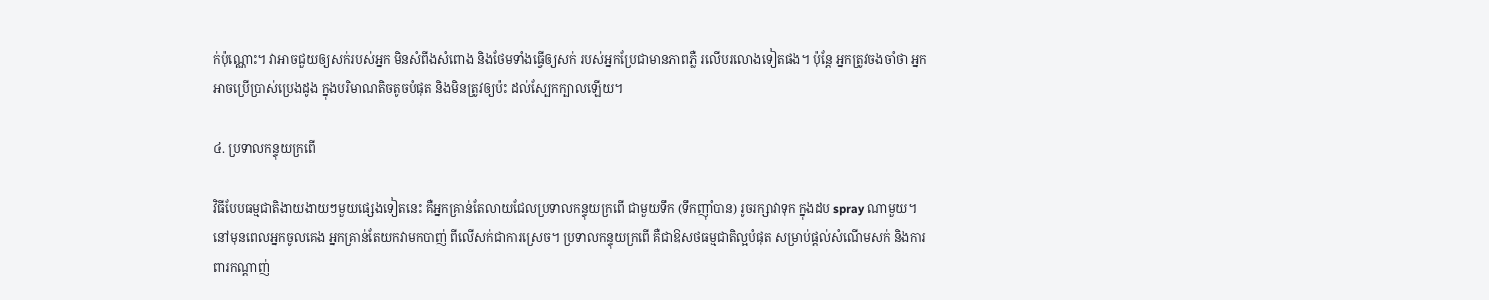ក់ប៉ុណ្ណោះ។ វាអាចជួយឲ្យសក់របស់អ្នក មិនសំពីងសំពោង និងថែមទាំងធ្វើឲ្យសក់ របស់អ្នកប្រែជាមានភាពភ្លឺ រលើបរលោងទៀតផង។ ប៉ុន្តែ អ្នកត្រូវចងចាំថា អ្នកអាចប្រើប្រាស់ប្រេងដូង ក្នុងបរិមាណតិចតូចបំផុត និងមិនត្រូវឲ្យប៉ះ ដល់ស្បែកក្បាលឡើយ។

៤. ប្រទាលកន្ទុយក្រពើ

វិធីបែបធម្មជាតិងាយងាយៗមួយផ្សេងទៀតនេះ គឺអ្នកគ្រាន់តែលាយជែលប្រទាលកន្ទុយក្រពើ ជាមួយទឹក (ទឹកញ៉ាំបាន) រូចរក្សាវាទុក ក្នុងដប spray ណាមួយ។ នៅមុនពេលអ្នកចូលគេង អ្នកគ្រាន់តែយកវាមកបាញ់ ពីលើសក់ជាការស្រេច។ ប្រទាលកន្ទុយក្រពើ គឺជាឱសថធម្មជាតិល្អបំផុត សម្រាប់ផ្តល់សំណើមសក់ និងការពារកណ្តាញ់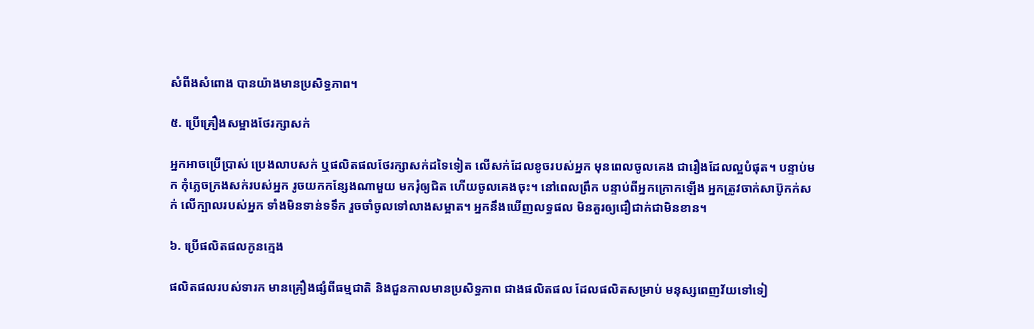សំពីងសំពោង បានយ៉ាងមានប្រសិទ្ធភាព។

៥. ប្រើគ្រឿងសម្អាងថែរក្សាសក់

អ្នកអាចប្រើប្រាស់ ប្រេងលាបសក់ ឬផលិតផលថែរក្សាសក់ដទៃទៀត លើសក់ដែលខូចរបស់អ្នក មុនពេលចូលគេង ជារឿងដែលល្អបំផុត។ បន្ទាប់មក កុំភ្លេចក្រងសក់របស់អ្នក រូចយកកន្សែងណាមួយ មករុំឲ្យជិត ហើយចូលគេងចុះ។ នៅពេលព្រឹក បន្ទាប់ពីអ្នកក្រោកឡើង អ្នកត្រូវចាក់សាប៊ូកក់សក់ លើក្បាលរបស់អ្នក ទាំងមិនទាន់ទទឹក រួចចាំចូលទៅលាងសម្អាត។ អ្នកនឹងឃើញលទ្ធផល មិនគួរឲ្យជឿជាក់ជាមិនខាន។

៦. ប្រើផលិតផលកូនក្មេង

ផលិតផលរបស់ទារក មានគ្រឿងផ្សំពីធម្មជាតិ និងជួនកាលមានប្រសិទ្ធភាព ជាងផលិតផល ដែលផលិតសម្រាប់ មនុស្សពេញវ័យទៅទៀ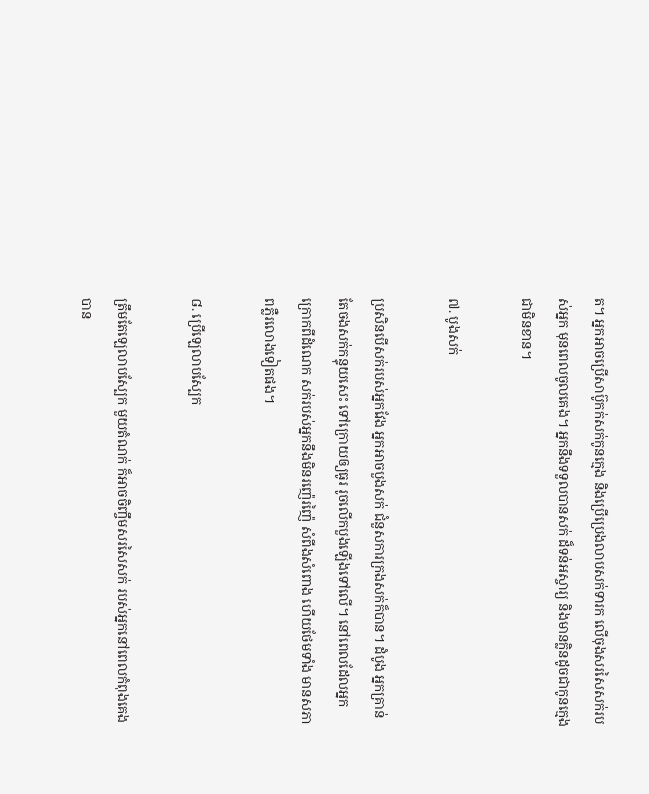ត។ អ្នកអាចប្រើសាប៊ូកក់សក់កូនក្មេង និងប្រើប្រេងលាបសក់ទារក លើចុងសរសៃសក់របស់អ្នក មុនពេលចូលគេង។ អ្នកនឹងទទួលបានសក់ ដ៏ទន់អស្ចារ្យ និងមានក្លិនដូចជាកូនក្មេង ជាមិនខាន។

៧. បូងសក់

ប្រសិនបើសក់របស់អ្នកវែង អ្នកអាចបួងសក់ ជំនួសការក្រងសក់ក៏បាន។ ដំបូង អ្នកគ្រាន់តែចងសក់កន្ទុយសេះ ទៅក្រោយឲ្យធូរ រូចលើកបួងឡើងទៅលើ។ នៅពេលដែលអ្នកក្រោកពីដំណេក សក់របស់អ្នកនឹងមិនរញ៉េរញ៉ៃ សំពីងសំពោង ហើយថែមទាំង មានសភាពភ្លឺរលោងទៀតផង។

៨. ប្រើឡេលាបស្បែក

ត្រឹមតែឡេលាបស្បែក មួយតំណក់ ក៏អាចចិញ្ចឹមសរសៃសក់ របស់អ្នកនៅពេលកំពុងគេងបាន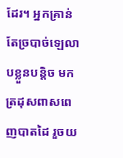ដែរ។ អ្នកគ្រាន់តែច្របាច់ឡេលាបខ្លួនបន្តិច មកត្រដុសពាសពេញបាតដៃ រួចយ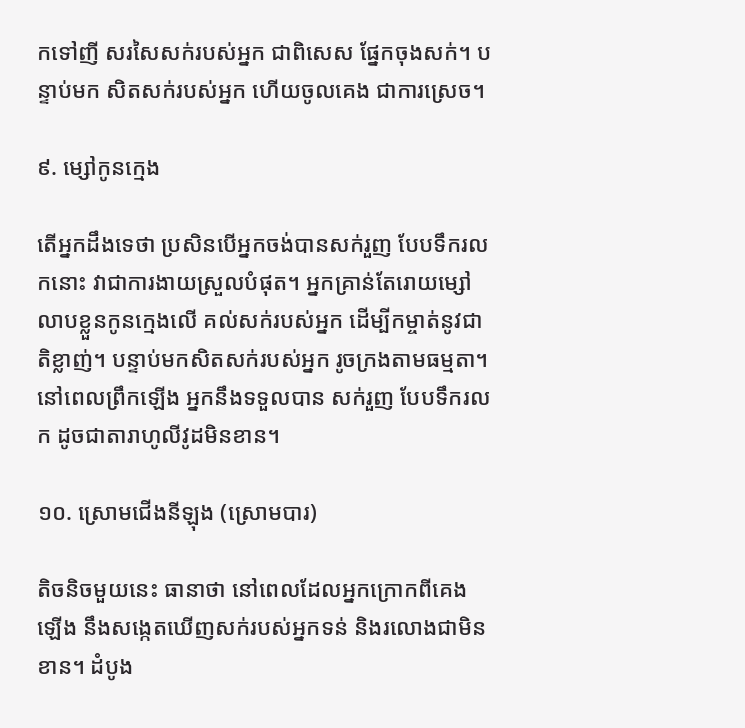កទៅញី សរសៃសក់របស់អ្នក ជាពិសេស ផ្នែកចុងសក់។ បន្ទាប់មក សិតសក់របស់អ្នក ហើយចូលគេង ជាការស្រេច។

៩. ម្សៅកូនក្មេង

តើអ្នកដឹងទេថា ប្រសិនបើអ្នកចង់បានសក់រួញ បែបទឹករលកនោះ វាជាការងាយស្រួលបំផុត។ អ្នកគ្រាន់តែរោយម្សៅលាបខ្លួនកូនក្មេងលើ គល់សក់របស់អ្នក ដើម្បីកម្ចាត់នូវជាតិខ្លាញ់។ បន្ទាប់មកសិតសក់របស់អ្នក រូចក្រងតាមធម្មតា។ នៅពេលព្រឹកឡើង អ្នកនឹងទទួលបាន សក់រួញ បែបទឹករលក ដូចជាតារាហូលីវូដមិនខាន។

១០. ស្រោមជើងនីឡុង (ស្រោមបារ)

តិចនិចមួយនេះ ធានាថា នៅពេលដែលអ្នកក្រោកពីគេងឡើង នឹងសង្កេតឃើញសក់របស់អ្នកទន់ និងរលោងជាមិនខាន។ ដំបូង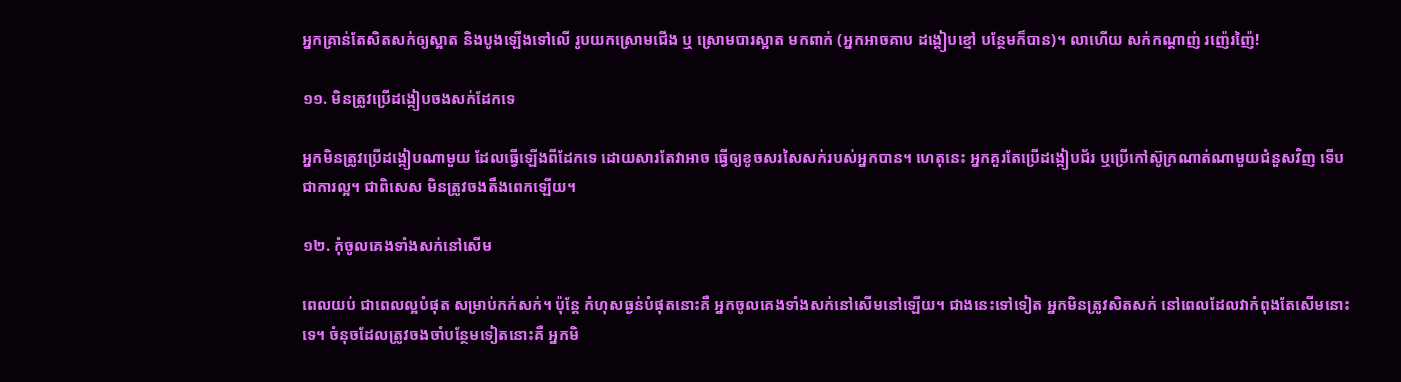អ្នកគ្រាន់តែសិតសក់ឲ្យស្អាត និងបូងឡើងទៅលើ រូបយកស្រោមជើង ឬ ស្រោមបារស្អាត មកពាក់ (អ្នកអាចគាប ដង្គៀបខ្មៅ បន្ថែមក៏បាន)។ លាហើយ សក់កណ្តាញ់ រញ៉េរញ៉ៃ!

១១. មិនត្រូវប្រើដង្កៀបចងសក់ដែកទេ

អ្នកមិនត្រូវប្រើដង្កៀបណាមួយ ដែលធ្វើឡើងពីដែកទេ ដោយសារតែវាអាច ធ្វើឲ្យខូចសរសៃសក់របស់អ្នកបាន។ ហេតុនេះ អ្នកគួរតែប្រើដង្កៀបជ័រ ឬប្រើកៅស៊ូក្រណាត់ណាមួយជំនួសវិញ ទើបជាការល្អ។ ជាពិសេស មិនត្រូវចងតឹងពេកឡើយ។

១២. កុំចូលគេងទាំងសក់នៅសើម

ពេលយប់ ជាពេលល្អបំផុត សម្រាប់កក់សក់។ ប៉ុន្តែ កំហុសធ្ងន់បំផុតនោះគឺ អ្នកចូលគេងទាំងសក់នៅសើមនៅឡើយ។ ជាងនេះទៅទៀត អ្នកមិនត្រូវសិតសក់ នៅពេលដែលវាកំពុងតែសើមនោះទេ។ ចំនុចដែលត្រូវចងចាំបន្ថែមទៀតនោះគឺ អ្នកមិ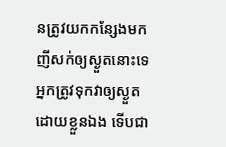នត្រូវយកកន្សែងមកញីសក់ឲ្យស្ងួតនោះទេ អ្នកត្រូវទុកវាឲ្យស្ងួតដោយខ្លួនឯង ទើបជា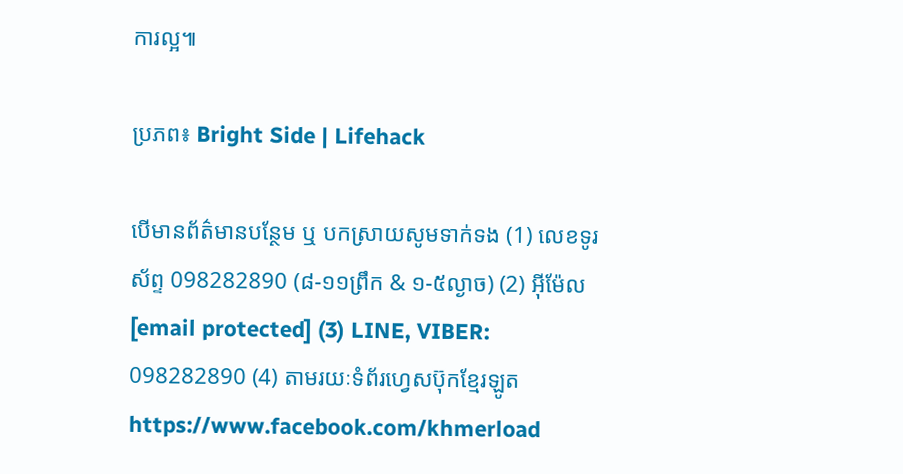ការល្អ៕

ប្រភព៖ Bright Side | Lifehack

បើមានព័ត៌មានបន្ថែម ឬ បកស្រាយសូមទាក់ទង (1) លេខទូរស័ព្ទ 098282890 (៨-១១ព្រឹក & ១-៥ល្ងាច) (2) អ៊ីម៉ែល [email protected] (3) LINE, VIBER: 098282890 (4) តាមរយៈទំព័រហ្វេសប៊ុកខ្មែរឡូត https://www.facebook.com/khmerload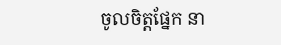ចូលចិត្តផ្នែក នា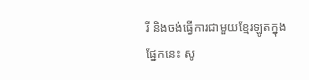រី និងចង់ធ្វើការជាមួយខ្មែរឡូតក្នុងផ្នែកនេះ សូ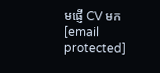មផ្ញើ CV មក [email protected]